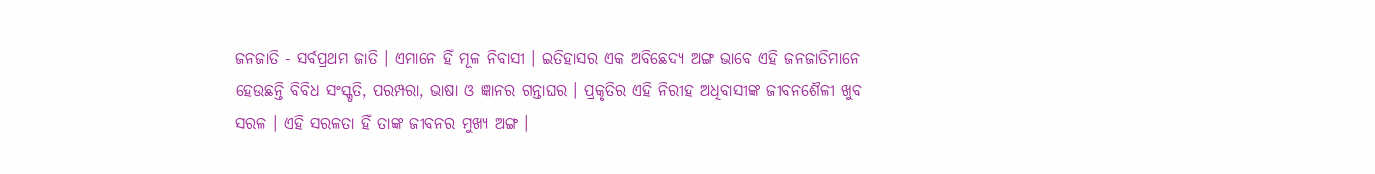ଜନଜାତି - ସର୍ବପ୍ରଥମ ଜାତି । ଏମାନେ ହିଁ ମୂଳ ନିବାସୀ । ଇତିହାସର ଏକ ଅବିଛେଦ୍ୟ ଅଙ୍ଗ ଭାବେ ଏହି ଜନଜାତିମାନେ ହେଉଛନ୍ତି ବିବିଧ ସଂସ୍କୃତି, ପରମ୍ପରା, ଭାଷା ଓ ଜ୍ଞାନର ଗନ୍ତାଘର । ପ୍ରକୃତିର ଏହି ନିରୀହ ଅଧିବାସୀଙ୍କ ଜୀବନଶୈଳୀ ଖୁବ ସରଳ । ଏହି ସରଳତା ହିଁ ତାଙ୍କ ଜୀବନର ମୁଖ୍ୟ ଅଙ୍ଗ ।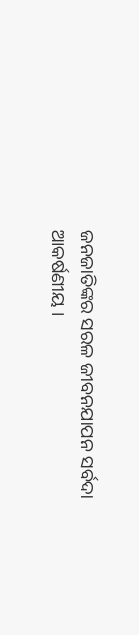ଜନଜାତିଙ୍କର ସରଳ ଜୀବନଯାପନ ସର୍ବଦା ଆକର୍ଷଣୀୟ ।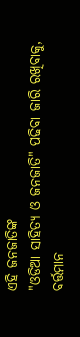ଏହି ଜନଜାତିଙ୍କ
"ଓଡିଆ ସାହିତ୍ଯ ଓ ଜନଜାତି" ପଢିବା ଜାରି ରଖିବାକୁ, ବର୍ତ୍ତମାନ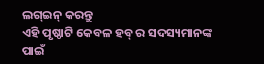ଲଗ୍ଇନ୍ କରନ୍ତୁ
ଏହି ପୃଷ୍ଠାଟି କେବଳ ହବ୍ ର ସଦସ୍ୟମାନଙ୍କ ପାଇଁ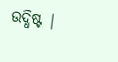ଉଦ୍ଧିଷ୍ଟ |